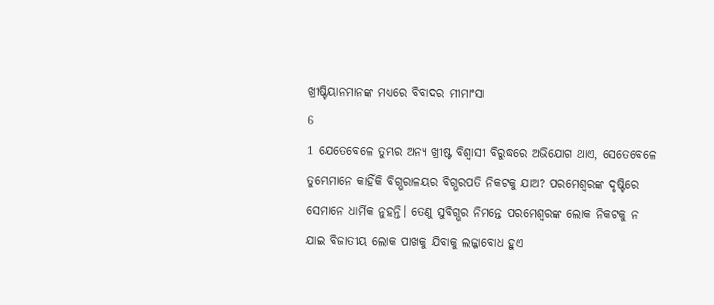ଖ୍ରୀଷ୍ଟିୟାନମାନଙ୍କ ମଧ୍ୟରେ ବିବାଦର ମୀମାଂସା
6
1 ଯେତେବେଳେ ତୁମ୍ଭର ଅନ୍ୟ ଖ୍ରୀଷ୍ଟ ବିଶ୍ୱାସୀ ବିରୁଦ୍ଧରେ ଅଭିଯୋଗ ଥାଏ, ସେତେବେଳେ ତୁମ୍ଭେମାନେ କାହିଁକି ବିଗ୍ଭରାଳୟର ବିଗ୍ଭରପତି ନିକଟକୁ ଯାଅ? ପରମେଶ୍ୱରଙ୍କ ଦୃଷ୍ଟିରେ ସେମାନେ ଧାର୍ମିକ ନୁହନ୍ତି। ତେଣୁ ସୁବିଗ୍ଭର ନିମନ୍ତେ ପରମେଶ୍ୱରଙ୍କ ଲୋକ ନିକଟକୁ ନ ଯାଇ ବିଜାତୀୟ ଲୋକ ପାଖକୁ ଯିବାକୁ ଲଜ୍ଜାବୋଧ ହୁଏ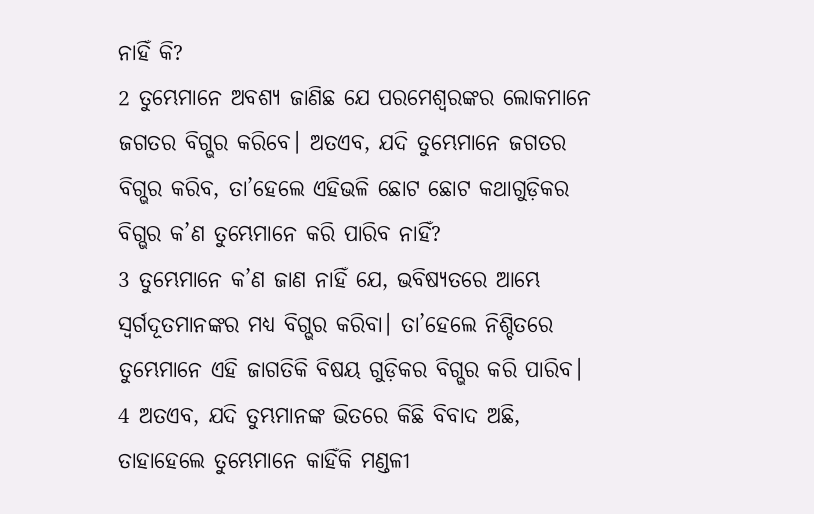ନାହିଁ କି?
2 ତୁମ୍ଭେମାନେ ଅବଶ୍ୟ ଜାଣିଛ ଯେ ପରମେଶ୍ୱରଙ୍କର ଲୋକମାନେ ଜଗତର ବିଗ୍ଭର କରିବେ। ଅତଏବ, ଯଦି ତୁମ୍ଭେମାନେ ଜଗତର ବିଗ୍ଭର କରିବ, ତା’ହେଲେ ଏହିଭଳି ଛୋଟ ଛୋଟ କଥାଗୁଡ଼ିକର ବିଗ୍ଭର କ’ଣ ତୁମ୍ଭେମାନେ କରି ପାରିବ ନାହିଁ?
3 ତୁମ୍ଭେମାନେ କ’ଣ ଜାଣ ନାହିଁ ଯେ, ଭବିଷ୍ୟତରେ ଆମ୍ଭେ ସ୍ୱର୍ଗଦୂତମାନଙ୍କର ମଧ୍ୟ ବିଗ୍ଭର କରିବା। ତା’ହେଲେ ନିଶ୍ଚିତରେ ତୁମ୍ଭେମାନେ ଏହି ଜାଗତିକି ବିଷୟ ଗୁଡ଼ିକର ବିଗ୍ଭର କରି ପାରିବ।
4 ଅତଏବ, ଯଦି ତୁମ୍ଭମାନଙ୍କ ଭିତରେ କିଛି ବିବାଦ ଅଛି, ତାହାହେଲେ ତୁମ୍ଭେମାନେ କାହିଁକି ମଣ୍ଡଳୀ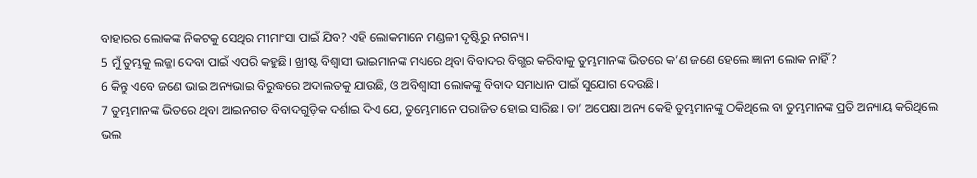ବାହାରର ଲୋକଙ୍କ ନିକଟକୁ ସେଥିର ମୀମାଂସା ପାଇଁ ଯିବ? ଏହି ଲୋକମାନେ ମଣ୍ଡଳୀ ଦୃଷ୍ଟିରୁ ନଗନ୍ୟ।
5 ମୁଁ ତୁମ୍ଭକୁ ଲଜ୍ଜା ଦେବା ପାଇଁ ଏପରି କହୁଛି। ଖ୍ରୀଷ୍ଟ ବିଶ୍ୱାସୀ ଭାଇମାନଙ୍କ ମଧ୍ୟରେ ଥିବା ବିବାଦର ବିଗ୍ଭର କରିବାକୁ ତୁମ୍ଭମାନଙ୍କ ଭିତରେ କ’ଣ ଜଣେ ହେଲେ ଜ୍ଞାନୀ ଲୋକ ନାହିଁ?
6 କିନ୍ତୁ ଏବେ ଜଣେ ଭାଇ ଅନ୍ୟଭାଇ ବିରୁଦ୍ଧରେ ଅଦାଲତକୁ ଯାଉଛି, ଓ ଅବିଶ୍ୱାସୀ ଲୋକଙ୍କୁ ବିବାଦ ସମାଧାନ ପାଇଁ ସୁଯୋଗ ଦେଉଛି।
7 ତୁମ୍ଭମାନଙ୍କ ଭିତରେ ଥିବା ଆଇନଗତ ବିବାଦଗୁଡ଼ିକ ଦର୍ଶାଇ ଦିଏ ଯେ, ତୁମ୍ଭେମାନେ ପରାଜିତ ହୋଇ ସାରିଛ। ତା’ ଅପେକ୍ଷା ଅନ୍ୟ କେହି ତୁମ୍ଭମାନଙ୍କୁ ଠକିଥିଲେ ବା ତୁମ୍ଭମାନଙ୍କ ପ୍ରତି ଅନ୍ୟାୟ କରିଥିଲେ ଭଲ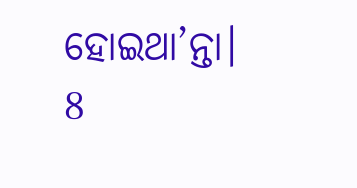ହୋଇଥା’ନ୍ତା।
8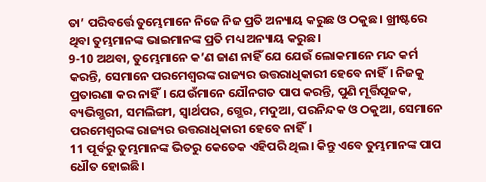ତା’ ପରିବର୍ତ୍ତେ ତୁମ୍ଭେମାନେ ନିଜେ ନିଜ ପ୍ରତି ଅନ୍ୟାୟ କରୁଛ ଓ ଠକୁଛ। ଖ୍ରୀଷ୍ଟରେ ଥିବା ତୁମ୍ଭମାନଙ୍କ ଭାଇମାନଙ୍କ ପ୍ରତି ମଧ୍ୟ ଅନ୍ୟାୟ କରୁଛ।
9-10 ଅଥବା, ତୁମ୍ଭେମାନେ କ’ଣ ଜାଣ ନାହିଁ ଯେ ଯେଉଁ ଲୋକମାନେ ମନ୍ଦ କର୍ମ କରନ୍ତି, ସେମାନେ ପରମେଶ୍ୱରଙ୍କ ରାଜ୍ୟର ଉତ୍ତରାଧିକାରୀ ହେବେ ନାହିଁ। ନିଜକୁ ପ୍ରତାରଣା କର ନାହିଁ। ଯେଉଁମାନେ ଯୌନଗତ ପାପ କରନ୍ତି, ପୁଣି ମୂର୍ତ୍ତିପୂଜକ, ବ୍ୟଭିଗ୍ଭରୀ, ସମଲିଙ୍ଗୀ, ସ୍ୱାର୍ଥପର, ଗ୍ଭେର, ମଦୁଆ, ପରନିନ୍ଦକ ଓ ଠକୁଆ, ସେମାନେ ପରମେଶ୍ୱରଙ୍କ ରାଜ୍ୟର ଉତ୍ତରାଧିକାରୀ ହେବେ ନାହିଁ।
11 ପୂର୍ବରୁ ତୁମ୍ଭମାନଙ୍କ ଭିତରୁ କେତେକ ଏହିପରି ଥିଲ। କିନ୍ତୁ ଏବେ ତୁମ୍ଭମାନଙ୍କ ପାପ ଧୌତ ହୋଇଛି।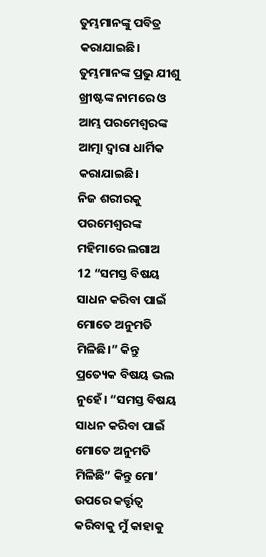ତୁମ୍ଭମାନଙ୍କୁ ପବିତ୍ର କରାଯାଇଛି। ତୁମ୍ଭମାନଙ୍କ ପ୍ରଭୁ ଯୀଶୁ ଖ୍ରୀଷ୍ଟଙ୍କ ନାମରେ ଓ ଆମ୍ଭ ପରମେଶ୍ୱରଙ୍କ ଆତ୍ମା ଦ୍ୱାରା ଧାର୍ମିକ କରାଯାଇଛି।
ନିଜ ଶରୀରକୁ ପରମେଶ୍ୱରଙ୍କ ମହିମାରେ ଲଗାଅ
12 “ସମସ୍ତ ବିଷୟ ସାଧନ କରିବା ପାଇଁ ମୋତେ ଅନୁମତି ମିଳିଛି।” କିନ୍ତୁ ପ୍ରତ୍ୟେକ ବିଷୟ ଭଲ ନୁହେଁ। “ସମସ୍ତ ବିଷୟ ସାଧନ କରିବା ପାଇଁ ମୋତେ ଅନୁମତି ମିଳିଛି” କିନ୍ତୁ ମୋ’ ଉପରେ କର୍ତ୍ତୃତ୍ୱ କରିବାକୁ ମୁଁ କାହାକୁ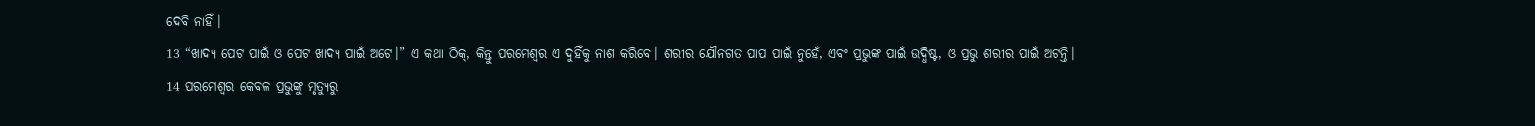ଦେବି ନାହିଁ।
13 “ଖାଦ୍ୟ ପେଟ ପାଇଁ ଓ ପେଟ ଖାଦ୍ୟ ପାଇଁ ଅଟେ।” ଏ କଥା ଠିକ୍, କିନ୍ତୁ ପରମେଶ୍ୱର ଏ ଦୁହିଁକୁ ନାଶ କରିବେ। ଶରୀର ଯୌନଗତ ପାପ ପାଇଁ ନୁହେଁ, ଏବଂ ପ୍ରଭୁଙ୍କ ପାଇଁ ଉଦ୍ଧିଷ୍ଟ, ଓ ପ୍ରଭୁ ଶରୀର ପାଇଁ ଅଟନ୍ତି।
14 ପରମେଶ୍ୱର କେବଳ ପ୍ରଭୁଙ୍କୁ ମୃତ୍ୟୁରୁ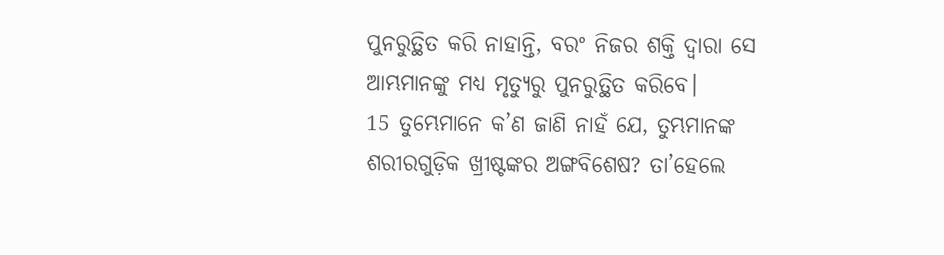ପୁନରୁତ୍ଥିତ କରି ନାହାନ୍ତି, ବରଂ ନିଜର ଶକ୍ତି ଦ୍ୱାରା ସେ ଆମ୍ଭମାନଙ୍କୁ ମଧ୍ୟ ମୃତ୍ୟୁରୁ ପୁନରୁତ୍ଥିତ କରିବେ।
15 ତୁମ୍ଭେମାନେ କ’ଣ ଜାଣି ନାହଁ ଯେ, ତୁମ୍ଭମାନଙ୍କ ଶରୀରଗୁଡ଼ିକ ଖ୍ରୀଷ୍ଟଙ୍କର ଅଙ୍ଗବିଶେଷ? ତା’ହେଲେ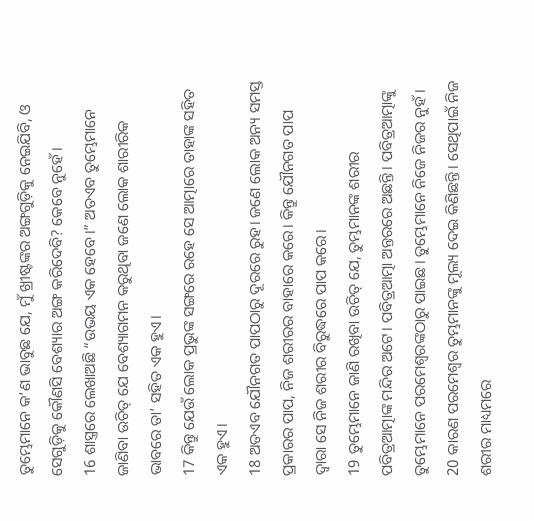ତୁମ୍ଭେମାନେ କ’ଣ ଭାବୁଛ ଯେ, ମୁଁ ଖ୍ରୀଷ୍ଟଙ୍କର ଅଙ୍ଗଗୁଡ଼ିକୁ ନେଇଯିବି, ଓ ସେଗୁଡ଼ିକୁ କୌଣସି ବେଶ୍ୟାର ଅଙ୍ଗ କରିଦେବି? କେବେ ନୁହେଁ।
16 ଶାସ୍ତ୍ରରେ ଲେଖାଅଛି “ଉଭୟ ଏକ ହେବେ।” ଅତଏବ ତୁମ୍ଭେମାନେ ଜାଣିବା ଉଚିତ୍ ଯେ ବେଶ୍ୟାଗମନ କରୁଥିବା ଜଣେ ଲୋକ ଶାରୀରିକ ଭାବରେ ତା’ ସହିତ ଏକ ହୁଏ।
17 କିନ୍ତୁ ଯେଉଁ ଲୋକ ପ୍ରଭୁଙ୍କ ସଙ୍ଗରେ ରହେ ସେ ଆତ୍ମାରେ ତାହାଙ୍କ ସହିତ ଏକ ହୁଏ।
18 ଅତଏବ ଯୌନଗତ ପାପଠାରୁ ଦୂରରେ ରୁହ। ଜଣେ ଲୋକ ଅନ୍ୟ ସମସ୍ତ ପ୍ରକାରର ପାପ, ନିଜ ଶରୀରର ବାହାରେ କରେ। କିନ୍ତୁ ଯୌନଗତ ପାପ ଦ୍ୱାରା ସେ ନିଜ ଶରୀର ବିରୁଦ୍ଧରେ ପାପ କରେ।
19 ତୁମ୍ଭେମାନେ ଜାଣି ରଖିବା ଉଚିତ୍ ଯେ, ତୁମ୍ଭମାନଙ୍କ ଶରୀର ପବିତ୍ରଆତ୍ମାଙ୍କ ମନ୍ଦିର ଅଟେ। ପବିତ୍ରଆତ୍ମା ଅନ୍ତରରେ ଅଛନ୍ତି। ପବିତ୍ରଆତ୍ମାଙ୍କୁ ତୁମ୍ଭେମାନେ ପରମେଶ୍ୱରଙ୍କଠାରୁ ପାଇଛ। ତୁମ୍ଭେମାନେ ନିଜେ ନିଜର ନୁହଁ।
20 କାରଣ ପରମେଶ୍ୱର ତୁମ୍ଭମାନଙ୍କୁ ମୂଲ୍ୟ ଦେଇ କିଣିଛନ୍ତି। ସେଥିପାଇଁ ନିଜ ଶରୀର ମାଧ୍ୟମରେ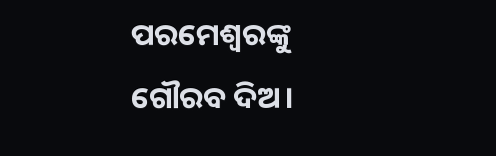ପରମେଶ୍ୱରଙ୍କୁ ଗୌରବ ଦିଅ।